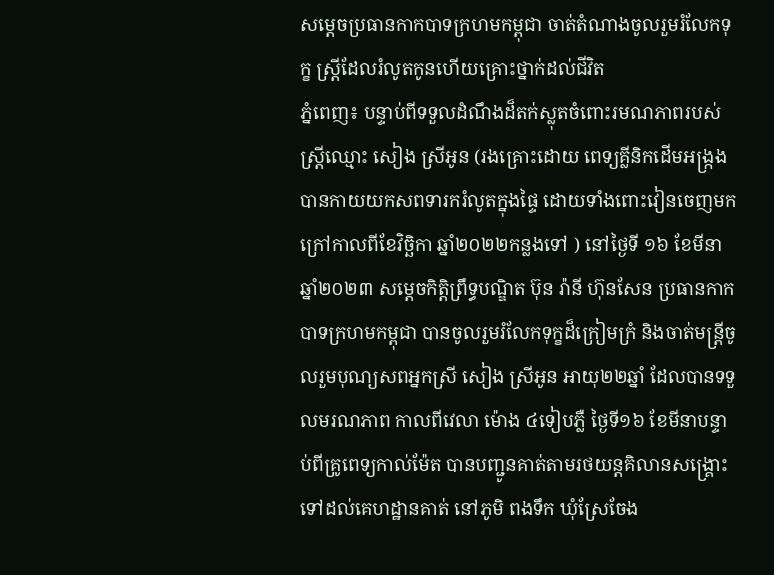សម្តេចប្រធានកាកបាទក្រហមកម្ពុជា ចាត់តំណាងចូលរួមរំលែកទុក្ខ ស្រ្តីដែលរំលូតកូនហើយគ្រោះថ្នាក់ដល់ជីវិត
ភ្នំពេញ៖ បន្ទាប់ពីទទួលដំណឹងដ៏តក់ស្លុតចំពោះរមណភាពរបស់ស្ត្រីឈ្មោះ សៀង ស្រីអូន (រងគ្រោះដោយ ពេទ្យគ្លីនិកដើមអង្ក្រង បានកាយយកសពទារករំលូតក្នុងផ្ទៃ ដោយទាំងពោះវៀនចេញមកក្រៅកាលពីខែវិច្ឆិកា ឆ្នាំ២០២២កន្លងទៅ ) នៅថ្ងៃទី ១៦ ខែមីនា ឆ្នាំ២០២៣ សម្តេចកិត្តិព្រឹទ្ធបណ្ឌិត ប៊ុន រ៉ានី ហ៊ុនសែន ប្រធានកាកបាទក្រហមកម្ពុជា បានចូលរួមរំលែកទុក្ខដ៏ក្រៀមក្រំ និងចាត់មន្ត្រីចូលរួមបុណ្យសពអ្នកស្រី សៀង ស្រីអូន អាយុ២២ឆ្នាំ ដែលបានទទួលមរណភាព កាលពីវេលា ម៉ោង ៤ទៀបភ្លឺ ថ្ងៃទី១៦ ខែមីនាបន្ទាប់ពីគ្រូពេទ្យកាល់ម៉ែត បានបញ្ជូនគាត់តាមរថយន្ដគិលានសង្គ្រោះទៅដល់គេហដ្ឋានគាត់ នៅភូមិ ពងទឹក ឃុំស្រែចែង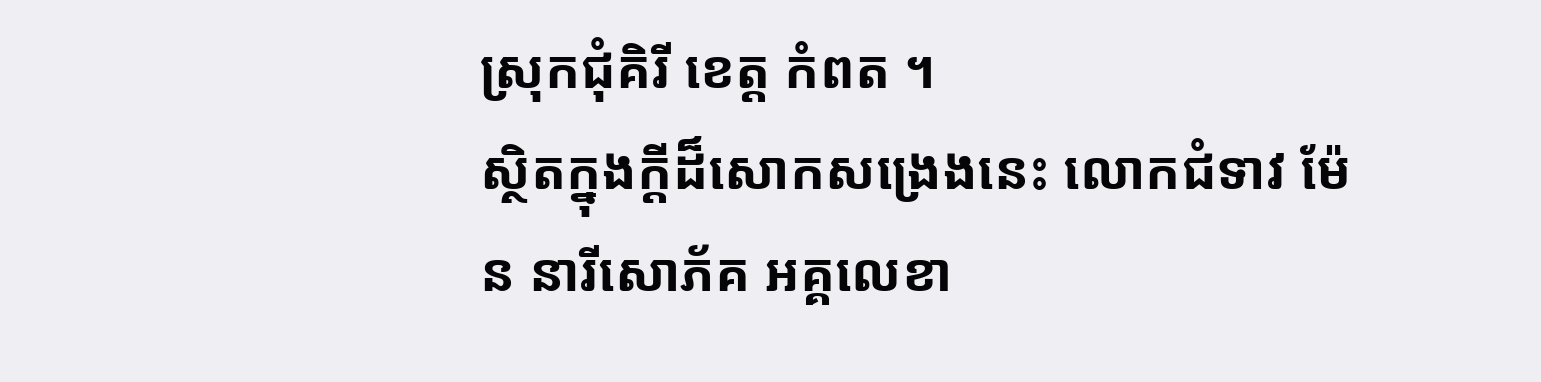ស្រុកជុំគិរី ខេត្ត កំពត ។
ស្ថិតក្នុងក្តីដ៏សោកសង្រេងនេះ លោកជំទាវ ម៉ែន នារីសោភ័គ អគ្គលេខា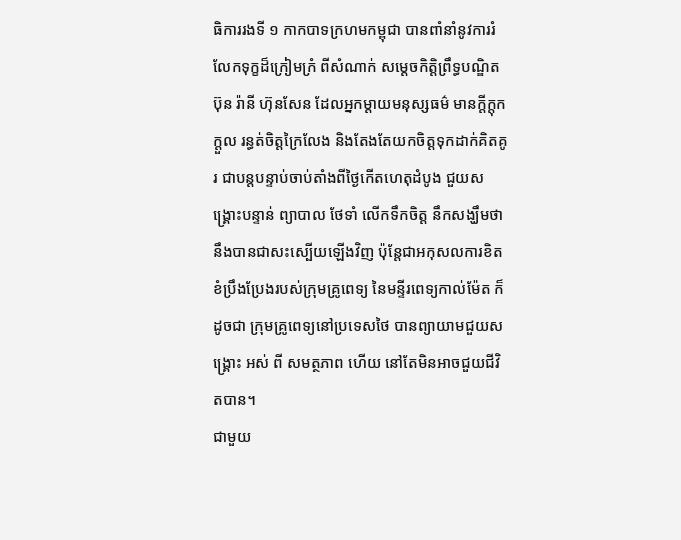ធិការរងទី ១ កាកបាទក្រហមកម្ពុជា បានពាំនាំនូវការរំលែកទុក្ខដ៏ក្រៀមក្រំ ពីសំណាក់ សម្តេចកិត្តិព្រឹទ្ធបណ្ឌិត ប៊ុន រ៉ានី ហ៊ុនសែន ដែលអ្នកម្តាយមនុស្សធម៌ មានក្តីក្តុកក្តួល រន្ធត់ចិត្តក្រៃលែង និងតែងតែយកចិត្តទុកដាក់គិតគូរ ជាបន្តបន្ទាប់ចាប់តាំងពីថ្ងៃកេីតហេតុដំបូង ជួយសង្គ្រោះបន្ទាន់ ព្យាបាល ថែទាំ លេីកទឹកចិត្ត នឹកសង្ឃឹមថានឹងបានជាសះស្បេីយឡេីងវិញ ប៉ុន្តែជាអកុសលការខិតខំប្រឹងប្រែងរបស់ក្រុមគ្រូពេទ្យ នៃមន្ទីរពេទ្យកាល់ម៉ែត ក៏ដូចជា ក្រុមគ្រូពេទ្យនៅប្រទេសថៃ បានព្យាយាមជួយសង្គ្រោះ អស់ ពី សមត្ថភាព ហេីយ នៅតែមិនអាចជួយជីវិតបាន។
ជាមួយ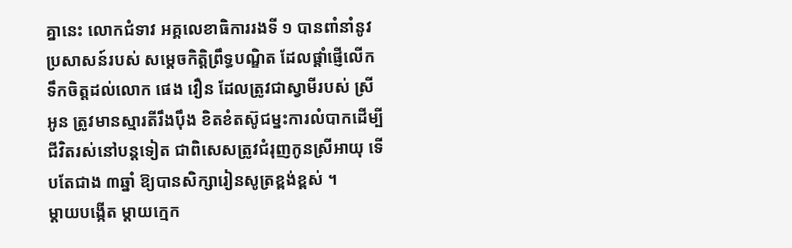គ្នានេះ លោកជំទាវ អគ្គលេខាធិការរងទី ១ បានពាំនាំនូវប្រសាសន៍របស់ សម្ដេចកិត្តិព្រឹទ្ធបណ្ឌិត ដែលផ្តាំផ្ញេីលេីកទឹកចិត្តដល់លោក ផេង វឿន ដែលត្រូវជាស្វាមីរបស់ ស្រីអូន ត្រូវមានស្មារតីរឹងប៉ឹង ខិតខំតស៊ូជម្នះការលំបាកដេីម្បីជីវិតរស់នៅបន្តទៀត ជាពិសេសត្រូវជំរុញកូនស្រីអាយុ ទេីបតែជាង ៣ឆ្នាំ ឱ្យបានសិក្សារៀនសូត្រខ្ពង់ខ្ពស់ ។
ម្តាយបង្កេីត ម្តាយក្មេក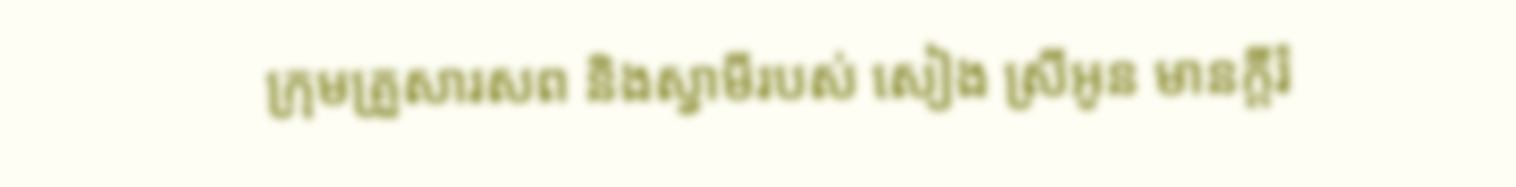ក្រុមគ្រួសារសព និងស្វាមីរបស់ សៀង ស្រីអូន មានក្តីរំ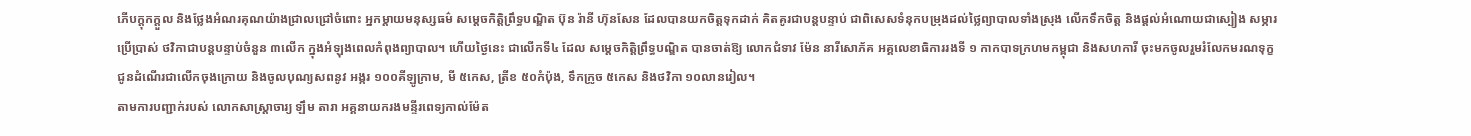ភេីបក្តុកក្តួល និងថ្លែងអំណរគុណយ៉ាងជ្រាលជ្រៅចំពោះ អ្នកម្តាយមនុស្សធម៌ សម្តេចកិត្តិព្រឹទ្ធបណ្ឌិត ប៊ុន រ៉ានី ហ៊ុនសែន ដែលបានយកចិត្តទុកដាក់ គិតគូរជាបន្តបន្ទាប់ ជាពិសេសទំនុកបម្រុងដល់ថ្លៃព្យាបាលទាំងស្រុង លេីកទឹកចិត្ត និងផ្តល់អំណោយជាស្បៀង សម្ភារប្រេីប្រាស់ ថវិកាជាបន្តបន្ទាប់ចំនួន ៣លេីក ក្នុងអំឡុងពេលកំពុងព្យាបាល។ ហេីយថ្ងៃនេះ ជាលេីកទី៤ ដែល សម្តេចកិត្តិព្រឹទ្ធបណ្ឌិត បានចាត់ឱ្យ លោកជំទាវ ម៉ែន នារីសោភ័គ អគ្គលេខាធិការរងទី ១ កាកបាទក្រហមកម្ពុជា និងសហការី ចុះមកចូលរួមរំលែកមរណទុក្ខ ជូនដំណេីរជាលេីកចុងក្រោយ និងចូលបុណ្យសពនូវ អង្ករ ១០០គីឡូក្រាម, មី ៥កេស, ត្រីខ ៥០កំប៉ុង, ទឹកក្រូច ៥កេស និងថវិកា ១០លានរៀល។
តាមការបញ្ជាក់របស់ លោកសាស្ត្រាចារ្យ ឡឹម តារា អគ្គនាយករងមន្ទីរពេទ្យកាល់ម៉ែត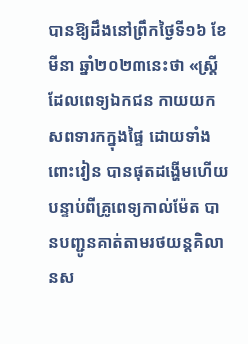បានឱ្យដឹងនៅព្រឹកថ្ងៃទី១៦ ខែមីនា ឆ្នាំ២០២៣នេះថា «ស្ត្រីដែលពេទ្យឯកជន កាយយកសពទារកក្នុងផ្ទៃ ដោយទាំងពោះវៀន បានផុតដង្ហើមហើយ បន្ទាប់ពីគ្រូពេទ្យកាល់ម៉ែត បានបញ្ជូនគាត់តាមរថយន្ដគិលានស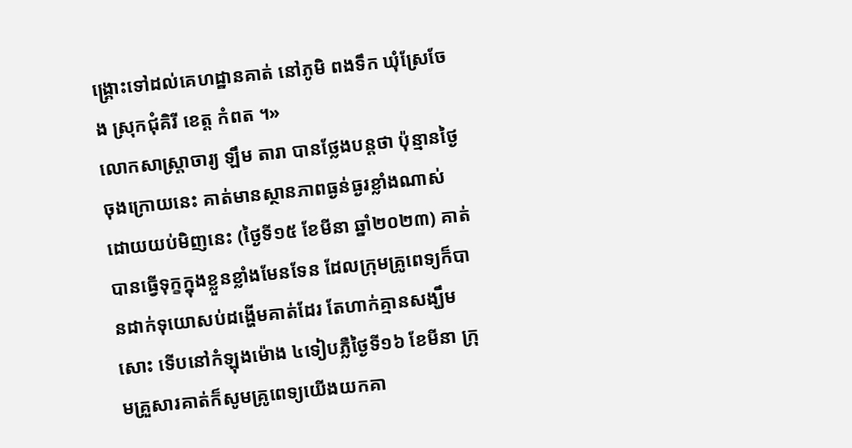ង្គ្រោះទៅដល់គេហដ្ឋានគាត់ នៅភូមិ ពងទឹក ឃុំស្រែចែង ស្រុកជុំគិរី ខេត្ត កំពត ។»
លោកសាស្ត្រាចារ្យ ឡឹម តារា បានថ្លែងបន្ដថា ប៉ុន្មានថ្ងៃចុងក្រោយនេះ គាត់មានស្ថានភាពធ្ងន់ធ្ងរខ្លាំងណាស់ ដោយយប់មិញនេះ (ថ្ងៃទី១៥ ខែមីនា ឆ្នាំ២០២៣) គាត់បានធ្វើទុក្ខក្នុងខ្លួនខ្លាំងមែនទែន ដែលក្រុមគ្រូពេទ្យក៏បានដាក់ទុយោសប់ដង្ហើមគាត់ដែរ តែហាក់គ្មានសង្ឃឹមសោះ ទើបនៅកំឡុងម៉ោង ៤ទៀបភ្លឺថ្ងៃទី១៦ ខែមីនា ក្រុមគ្រួសារគាត់ក៏សូមគ្រូពេទ្យយើងយកគា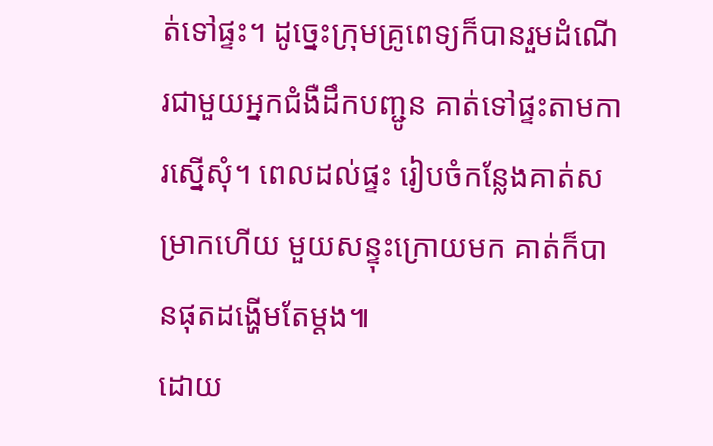ត់ទៅផ្ទះ។ ដូច្នេះក្រុមគ្រូពេទ្យក៏បានរួមដំណើរជាមួយអ្នកជំងឺដឹកបញ្ជូន គាត់ទៅផ្ទះតាមការស្នើសុំ។ ពេលដល់ផ្ទះ រៀបចំកន្លែងគាត់សម្រាកហើយ មួយសន្ទុះក្រោយមក គាត់ក៏បានផុតដង្ហើមតែម្ដង៕
ដោយ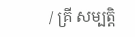/ គ្រី សម្បត្តិ